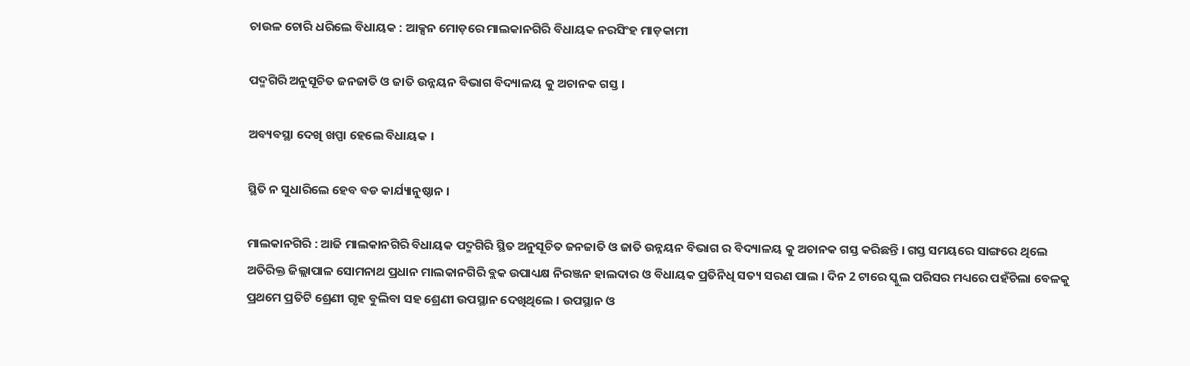ଚାଉଳ ଚୋରି ଧରିଲେ ବିଧାୟକ : ଆକ୍ସନ ମୋଡ଼ରେ ମାଲକାନଗିରି ବିଧାୟକ ନରସିଂହ ମାଡ଼କାମୀ

ପଦ୍ମଗିରି ଅନୁସୂଚିତ ଜନଜାତି ଓ ଜାତି ଉନ୍ନୟନ ବିଭାଗ ବିଦ୍ୟାଳୟ କୁ ଅଚାନକ ଗସ୍ତ ।

ଅବ୍ୟବସ୍ଥା ଦେଖି ଖପ୍ପା ହେଲେ ବିଧାୟକ ।

ସ୍ଥିତି ନ ସୁଧାରିଲେ ହେବ ବଡ କାର୍ଯ୍ୟାନୁଷ୍ଠାନ ।

ମାଲକାନଗିରି : ଆଜି ମାଲକାନଗିରି ବିଧାୟକ ପଦ୍ମଗିରି ସ୍ଥିତ ଅନୁସୂଚିତ ଜନଜାତି ଓ ଜାତି ଉନ୍ନୟନ ବିଭାଗ ର ବିଦ୍ୟାଳୟ କୁ ଅଚାନକ ଗସ୍ତ କରିଛନ୍ତି । ଗସ୍ତ ସମୟରେ ସାଙ୍ଗରେ ଥିଲେ ଅତିରିକ୍ତ ଜିଲ୍ଲାପାଳ ସୋମନାଥ ପ୍ରଧାନ ମାଲକାନଗିରି ବ୍ଲକ ଉପାଧ୍ୟକ୍ଷ ନିରଞ୍ଜନ ହାଲଦାର ଓ ବିଧାୟକ ପ୍ରତିନିଧି ସତ୍ୟ ସରଣ ପାଲ । ଦିନ 2 ଟାରେ ସ୍କୁଲ ପରିସର ମଧ୍ୟରେ ପହଁଚିଲା ବେଳକୁ ପ୍ରଥମେ ପ୍ରତିଟି ଶ୍ରେଣୀ ଗୃହ ବୁଲିବା ସହ ଶ୍ରେଣୀ ଉପସ୍ଥାନ ଦେଖିଥିଲେ । ଉପସ୍ଥାନ ଓ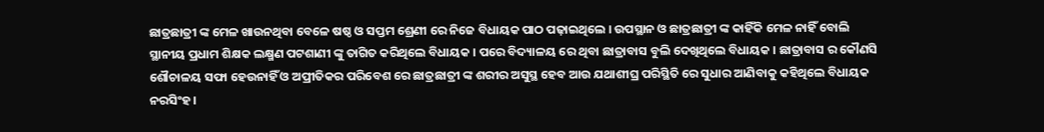ଛାତ୍ରଛାତ୍ରୀ ଙ୍କ ମେଳ ଖାଉନଥିବା ବେଳେ ଷଷ୍ଠ ଓ ସପ୍ତମ ଶ୍ରେଣୀ ରେ ନିଜେ ବିଧାୟକ ପାଠ ପଢ଼ାଇଥିଲେ । ଉପସ୍ଥାନ ଓ ଛାତ୍ରଛାତ୍ରୀ ଙ୍କ କାହିଁକି ମେଳ ନାହିଁ ବୋଲି ସ୍ଥାନୀୟ ପ୍ରଧାମ ଶିକ୍ଷକ ଲକ୍ଷ୍ମଣ ପଟଶାଣୀ ଙ୍କୁ ତାଗିତ କରିଥିଲେ ବିଧାୟକ । ପରେ ବିଦ୍ୟାଳୟ ରେ ଥିବା ଛାତ୍ରାବାସ ବୁଲି ଦେଖିଥିଲେ ବିଧାୟକ । ଛାତ୍ରାବାସ ର କୌଣସି ଶୌଚାଳୟ ସଫା ହେଉନାହିଁ ଓ ଅପ୍ରୀତିକର ପରିବେଶ ରେ ଛାତ୍ରଛାତ୍ରୀ ଙ୍କ ଶରୀର ଅସୁସ୍ଥ ହେବ ଆଉ ଯଥାଶୀଘ୍ର ପରିସ୍ଥିତି ରେ ସୁଧାର ଆଣିବାକୁ କହିଥିଲେ ବିଧାୟକ ନରସିଂହ ।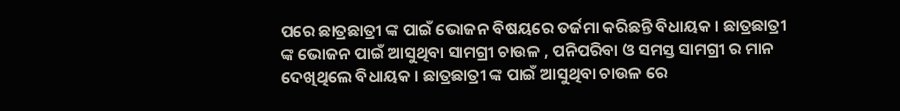ପରେ ଛାତ୍ରଛାତ୍ରୀ ଙ୍କ ପାଇଁ ଭୋଜନ ବିଷୟରେ ତର୍ଜମା କରିଛନ୍ତି ବିଧାୟକ । ଛାତ୍ରଛାତ୍ରୀ ଙ୍କ ଭୋଜନ ପାଇଁ ଆସୁଥିବା ସାମଗ୍ରୀ ଚାଉଳ , ପନିପରିବା ଓ ସମସ୍ତ ସାମଗ୍ରୀ ର ମାନ ଦେଖିଥିଲେ ବିଧାୟକ । ଛାତ୍ରଛାତ୍ରୀ ଙ୍କ ପାଇଁ ଆସୁଥିବା ଚାଉଳ ରେ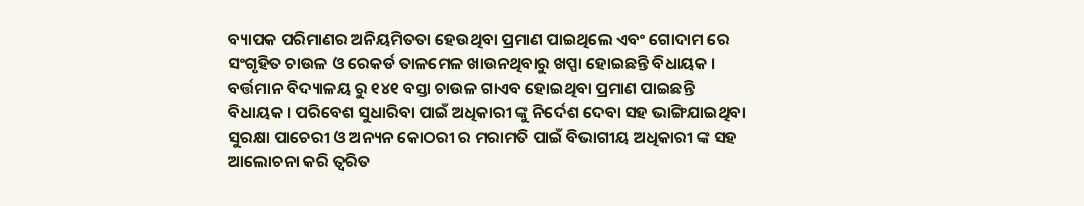ବ୍ୟାପକ ପରିମାଣର ଅନିୟମିତତା ହେଉଥିବା ପ୍ରମାଣ ପାଇଥିଲେ ଏବଂ ଗୋଦାମ ରେ ସଂଗୃହିତ ଚାଉଳ ଓ ରେକର୍ଡ ତାଳମେଳ ଖାଉନଥିବାରୁ ଖପ୍ପା ହୋଇଛନ୍ତି ବିଧାୟକ । ବର୍ତ୍ତମାନ ବିଦ୍ୟାଳୟ ରୁ ୧୪୧ ବସ୍ତା ଚାଉଳ ଗାଏବ ହୋଇଥିବା ପ୍ରମାଣ ପାଇଛନ୍ତି ବିଧାୟକ । ପରିବେଶ ସୁଧାରିବା ପାଇଁ ଅଧିକାରୀ ଙ୍କୁ ନିର୍ଦେଶ ଦେବା ସହ ଭାଙ୍ଗିଯାଇଥିବା ସୁରକ୍ଷା ପାଚେରୀ ଓ ଅନ୍ୟନ କୋଠରୀ ର ମରାମତି ପାଇଁ ବିଭାଗୀୟ ଅଧିକାରୀ ଙ୍କ ସହ ଆଲୋଚନା କରି ତ୍ୱରିତ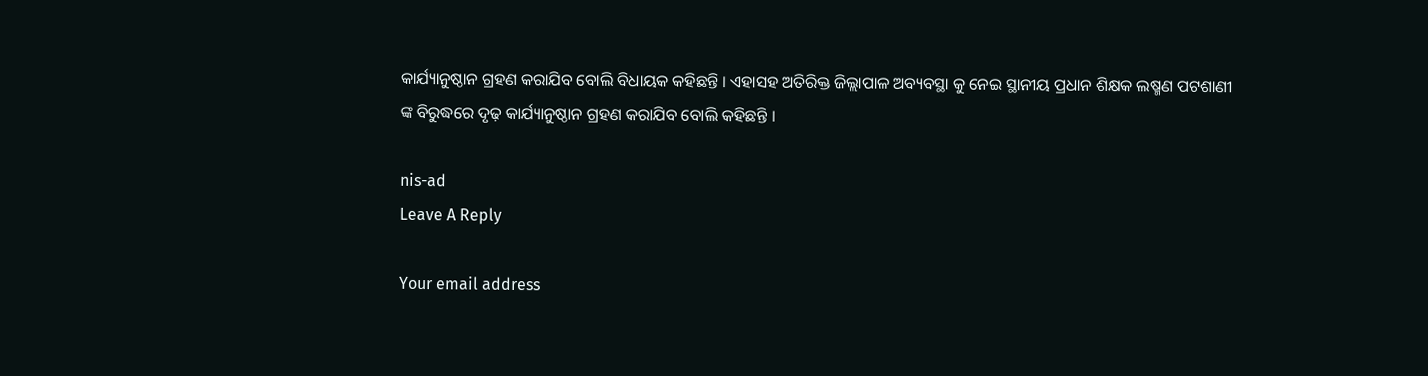କାର୍ଯ୍ୟାନୁଷ୍ଠାନ ଗ୍ରହଣ କରାଯିବ ବୋଲି ବିଧାୟକ କହିଛନ୍ତି । ଏହାସହ ଅତିରିକ୍ତ ଜିଲ୍ଲାପାଳ ଅବ୍ୟବସ୍ଥା କୁ ନେଇ ସ୍ଥାନୀୟ ପ୍ରଧାନ ଶିକ୍ଷକ ଲଷ୍ମଣ ପଟଶାଣୀ ଙ୍କ ବିରୁଦ୍ଧରେ ଦୃଢ଼ କାର୍ଯ୍ୟାନୁଷ୍ଠାନ ଗ୍ରହଣ କରାଯିବ ବୋଲି କହିଛନ୍ତି ।

nis-ad
Leave A Reply

Your email address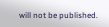will not be published.